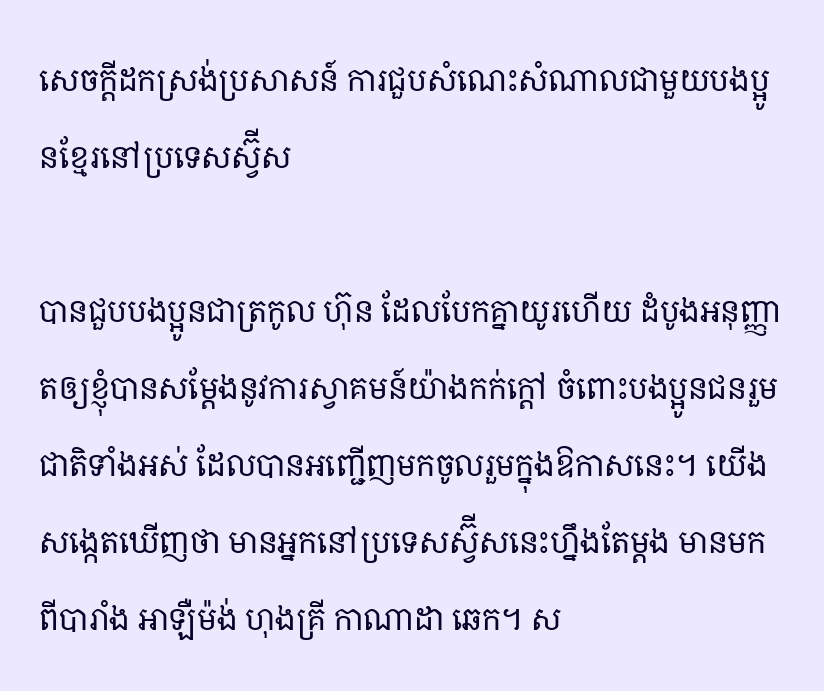សេចក្តីដកស្រង់ប្រសាសន៍ ការជួបសំណេះសំណាលជាមួយបងប្អូនខ្មែរនៅប្រទេសស្វ៊ីស

បានជួបបងប្អូនជាត្រកូល ហ៊ុន ដែលបែកគ្នាយូរហើយ ដំបូងអនុញ្ញាតឲ្យខ្ញុំបានសម្តែងនូវការស្វាគមន៍យ៉ាងកក់ក្តៅ ចំពោះបងប្អូនជនរួមជាតិទាំងអស់ ដែលបានអញ្ជើញមកចូលរួមក្នុងឱកាសនេះ។ យើងសង្កេតឃើញថា មានអ្នកនៅប្រទេសស្វ៊ីសនេះហ្នឹងតែម្តង មានមកពីបារាំង អាឡឺម៉ង់ ហុងគ្រី កាណាដា ឆេក។ ស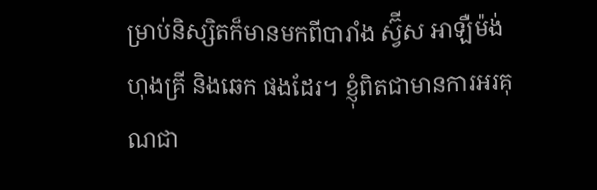ម្រាប់និស្សិតក៏មានមកពីបារាំង ស្វ៊ីស អាឡឺម៉ង់ ហុងគ្រី និងឆេក ផងដែរ។ ខ្ញុំពិតជាមានការអរគុណជា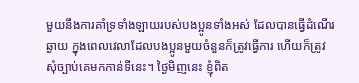មួយនឹងការគាំទ្រទាំងឡាយរបស់បងប្អូនទាំងអស់ ដែលបានធ្វើដំណើរ ឆ្ងាយ ក្នុងពេលវេលាដែលបងប្អូនមួយចំនួនក៏ត្រូវធ្វើការ ហើយក៏ត្រូវសុំច្បាប់គេមកកាន់ទីនេះ។ ថ្ងៃមិញនេះ ខ្ញុំពិត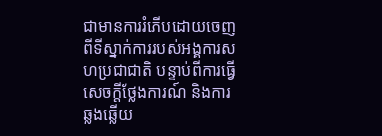ជាមានការរំភើបដោយចេញពីទីស្នាក់ការរបស់អង្គការសហប្រជាជាតិ បន្ទាប់ពីការធ្វើសេចក្តីថ្លែងការណ៍ និងការឆ្លងឆ្លើយ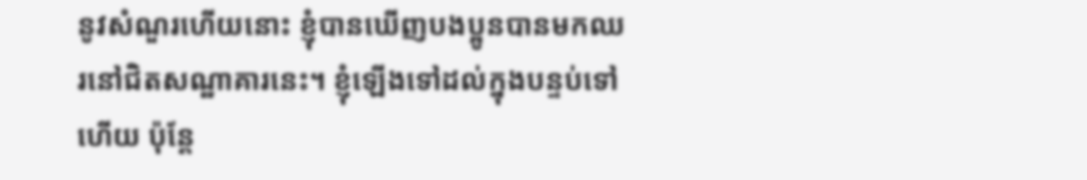នូវសំណួរហើយនោះ ខ្ញុំបានឃើញបងប្អូនបានមកឈរនៅជិតសណ្ឋាគារនេះ។ ខ្ញុំឡើងទៅដល់ក្នុងបន្ទប់ទៅហើយ ប៉ុន្តែ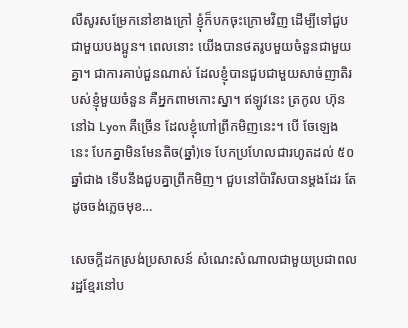លឺសូរសម្រែកនៅខាងក្រៅ ខ្ញុំក៏បកចុះក្រោមវិញ ដើម្បីទៅជួបជាមួយបងប្អូន។ ពេលនោះ យើងបានថតរូបមួយចំនួនជាមួយគ្នា។ ជាការគាប់ជួនណាស់ ដែលខ្ញុំបានជួបជាមួយសាច់ញាតិរបស់ខ្ញុំមួយចំនួន គឺអ្នកពាមកោះស្នា។ ឥឡូវនេះ ត្រកូល ហ៊ុន នៅឯ Lyon គឺច្រើន ដែលខ្ញុំហៅព្រឹកមិញនេះ។ បើ ចែឡេង នេះ បែកគ្នាមិនមែនតិច(ឆ្នាំ)ទេ បែកប្រហែលជារហូតដល់ ៥០ ឆ្នាំជាង ទើបនឹងជួបគ្នាព្រឹកមិញ។ ជួបនៅប៉ារីសបានម្តងដែរ តែដូចចង់ភ្លេចមុខ…

សេចក្តីដកស្រង់ប្រសាសន៍ សំណេះសំណាលជាមួយប្រជាពលរដ្ឋខ្មែរនៅប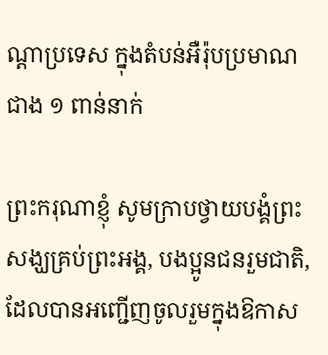ណ្តាប្រទេស ក្នុងតំបន់អឺរ៉ុបប្រមាណជាង ១ ពាន់នាក់

ព្រះករុណាខ្ញុំ សូមក្រាបថ្វាយបង្គំព្រះសង្ឃគ្រប់ព្រះអង្គ, បងប្អូនជនរួមជាតិ, ដែលបានអញ្ជើញចូលរួមក្នុងឱកាស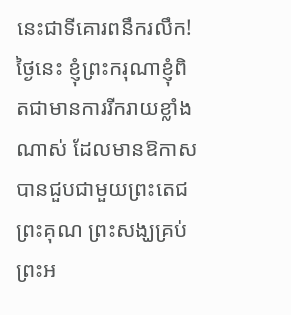នេះជាទីគោរពនឹករលឹក! ថ្ងៃនេះ ខ្ញុំព្រះករុណាខ្ញុំពិតជាមានការរីករាយខ្លាំងណាស់ ដែលមានឱកាសបានជួបជាមួយព្រះតេជព្រះគុណ ព្រះសង្ឃគ្រប់ព្រះអ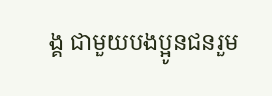ង្គ ជាមួយបងប្អូនជនរួម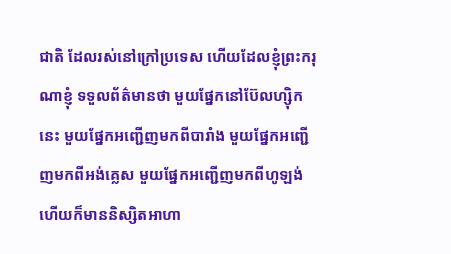ជាតិ ដែលរស់នៅក្រៅប្រទេស ហើយដែលខ្ញុំព្រះករុណាខ្ញុំ ទទួលព័ត៌មានថា មួយផ្នែកនៅប៊ែលហ្ស៊ិកនេះ មួយផ្នែកអញ្ជើញមកពីបារាំង មួយផ្នែកអញ្ជើញមកពីអង់គ្លេស មួយផ្នែកអញ្ជើញមកពីហូឡង់ ហើយក៏មាននិស្សិតអាហា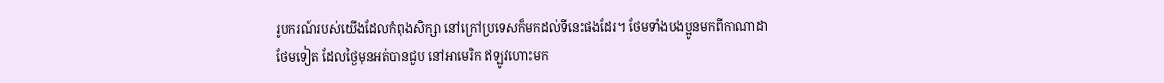រូបករណ៍របស់យើងដែលកំពុងសិក្សា នៅក្រៅប្រទេសក៏មកដល់ទីនេះផងដែរ។ ថែមទាំងបងប្អូនមកពីកាណាដាថែមទៀត ដែលថ្ងៃមុនអត់បានជួប នៅអាមេរិក ឥឡូវហោះមក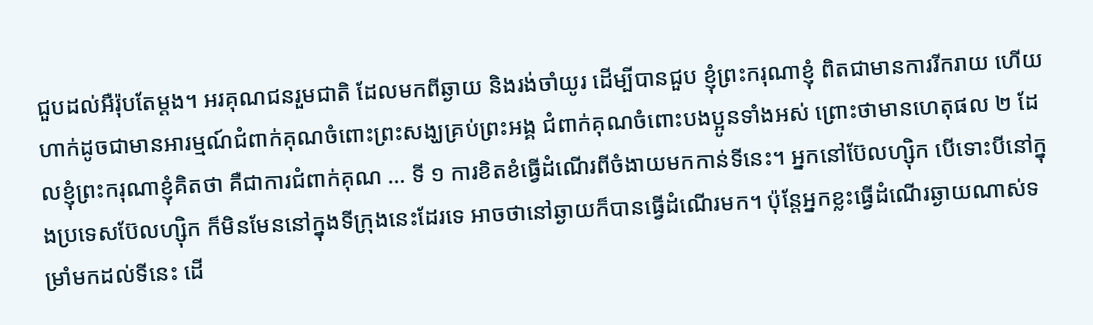ជួបដល់អឺរ៉ុបតែម្តង។ អរគុណជនរួមជាតិ ដែលមកពីឆ្ងាយ និងរង់ចាំយូរ ដើម្បីបានជួប ខ្ញុំព្រះករុណាខ្ញុំ ពិតជាមានការរីករាយ ហើយហាក់ដូចជាមានអារម្មណ៍ជំពាក់គុណចំពោះព្រះសង្ឃគ្រប់ព្រះអង្គ ជំពាក់គុណចំពោះបងប្អូនទាំងអស់ ព្រោះថាមានហេតុផល ២ ដែលខ្ញុំព្រះករុណាខ្ញុំគិតថា គឺជាការជំពាក់គុណ … ទី ១ ការខិតខំធ្វើដំណើរពីចំងាយមកកាន់ទីនេះ។ អ្នកនៅប៊ែលហ្ស៊ិក បើទោះបីនៅក្នុងប្រទេសប៊ែលហ្ស៊ិក ក៏មិនមែននៅក្នុងទីក្រុងនេះដែរទេ អាចថានៅឆ្ងាយក៏បានធ្វើដំណើរមក។ ប៉ុន្តែអ្នកខ្លះធ្វើដំណើរឆ្ងាយណាស់ទម្រាំមកដល់ទីនេះ ដើ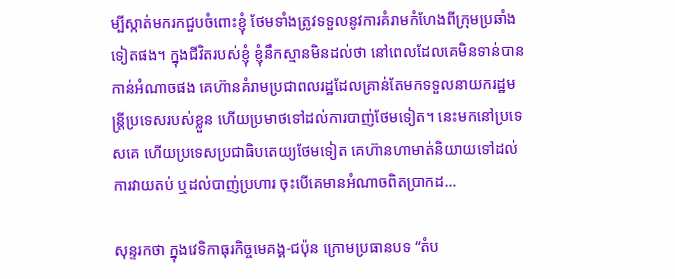ម្បីស្កាត់មករកជួបចំពោះខ្ញុំ ថែមទាំងត្រូវទទួលនូវការគំរាមកំហែងពីក្រុមប្រឆាំងទៀតផង។ ក្នុងជីវិតរបស់ខ្ញុំ ខ្ញុំនឹកស្មានមិនដល់ថា នៅពេលដែលគេមិនទាន់បានកាន់អំណាចផង គេហ៊ានគំរាមប្រជាពលរដ្ឋដែលគ្រាន់តែមកទទួលនាយករដ្ឋមន្ត្រីប្រទេសរបស់ខ្លួន ហើយប្រមាថទៅដល់ការបាញ់ថែមទៀត។ នេះមកនៅប្រទេសគេ ហើយប្រទេសប្រជាធិបតេយ្យថែមទៀត គេហ៊ានហាមាត់និយាយទៅដល់ការវាយតប់ ឬដល់បាញ់ប្រហារ ចុះបើគេមានអំណាចពិតប្រាកដ…

សុន្ទរកថា ក្នុងវេទិកាធុរកិច្ចមេគង្គ-ជប៉ុន ក្រោមប្រធានបទ “តំប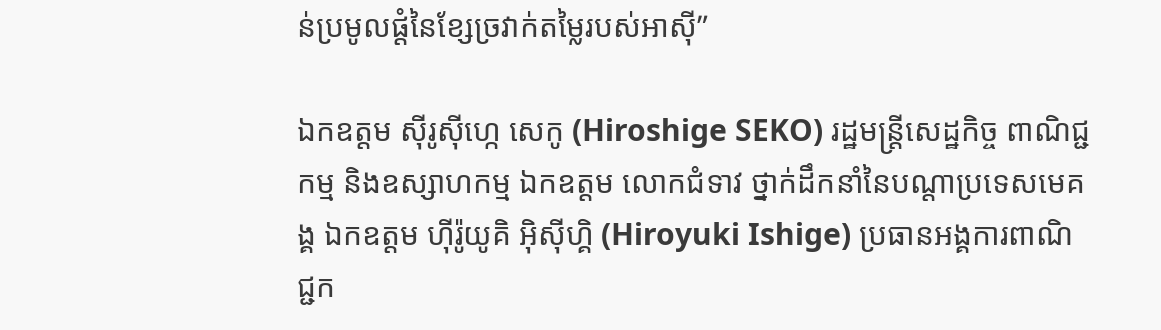ន់ប្រមូលផ្តំនៃខ្សែច្រវាក់តម្លៃរបស់អាស៊ី”

ឯកឧត្តម ស៊ីរូស៊ីហ្កេ សេកូ (Hiroshige SEKO) រដ្ឋមន្ត្រីសេដ្ឋកិច្ច ពាណិជ្ជកម្ម និងឧស្សាហកម្ម ឯកឧត្តម លោកជំទាវ ថ្នាក់ដឹកនាំនៃបណ្តាប្រទេសមេគង្គ ឯកឧត្តម ហ៊ីរ៉ូយូគិ អ៊ិស៊ីហ្គិ (Hiroyuki Ishige) ប្រធានអង្គការពាណិជ្ជក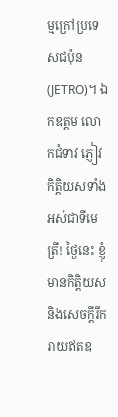ម្មក្រៅប្រទេសជប៉ុន (JETRO)។ ឯកឧត្តម លោកជំទាវ ភ្ញៀវកិត្តិយសទាំងអស់ជាទីមេត្រី! ថ្ងៃនេះ ខ្ញុំមានកិត្តិយស និងសេចក្តីរីករាយឥតឧ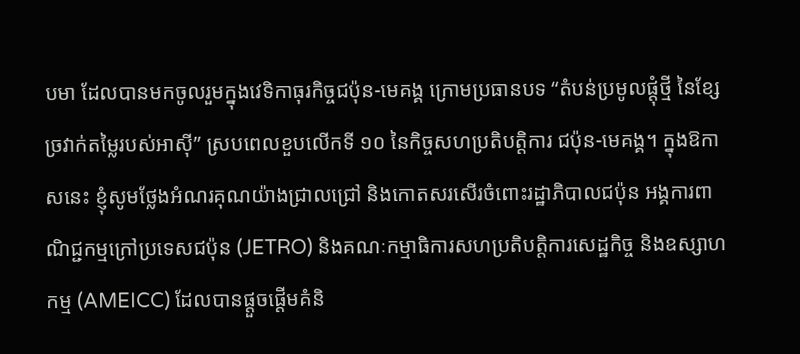បមា ដែលបានមកចូលរួមក្នុងវេទិកាធុរកិច្ចជប៉ុន-មេគង្គ ក្រោមប្រធានបទ “តំបន់ប្រមូលផ្តុំថ្មី នៃខ្សែច្រវាក់តម្លៃរបស់អាស៊ី” ស្របពេលខួបលើកទី ១០ នៃកិច្ចសហប្រតិបត្តិការ ជប៉ុន-មេគង្គ។ ក្នុងឱកាសនេះ ខ្ញុំសូមថ្លែងអំណរគុណយ៉ាងជ្រាលជ្រៅ និងកោតសរសើរចំពោះរដ្ឋាភិបាលជប៉ុន អង្គការពាណិជ្ជកម្មក្រៅប្រទេសជប៉ុន (JETRO) និងគណៈកម្មាធិការសហប្រតិបត្តិការសេដ្ឋកិច្ច និងឧស្សាហកម្ម (AMEICC) ដែលបានផ្តួចផ្តើមគំនិ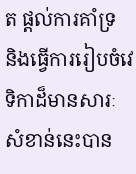ត ផ្តល់ការគាំទ្រ និងធ្វើការរៀបចំវេទិកាដ៏មានសារៈសំខាន់នេះបាន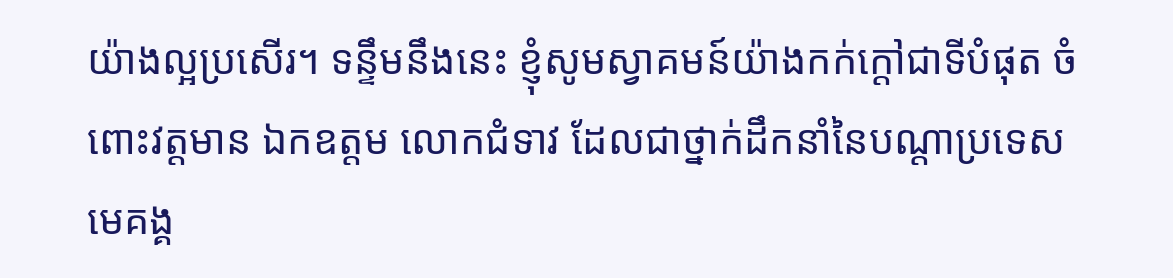យ៉ាងល្អប្រសើរ។ ទន្ទឹមនឹងនេះ ខ្ញុំសូមស្វាគមន៍យ៉ាងកក់ក្តៅជាទីបំផុត ចំពោះវត្តមាន ឯកឧត្តម លោកជំទាវ ដែលជាថ្នាក់ដឹកនាំនៃបណ្តាប្រទេសមេគង្គ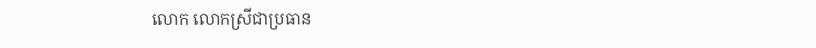លោក លោកស្រីជាប្រធាន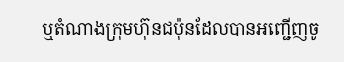ឬតំណាងក្រុមហ៊ុនជប៉ុនដែលបានអញ្ជើញចូ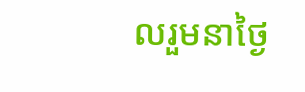លរួមនាថ្ងៃ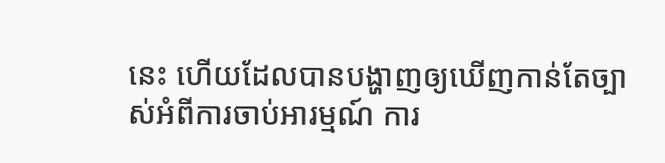នេះ ហើយដែលបានបង្ហាញឲ្យឃើញកាន់តែច្បាស់អំពីការចាប់អារម្មណ៍ ការ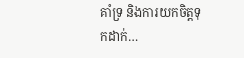គាំទ្រ និងការយកចិត្តទុកដាក់…